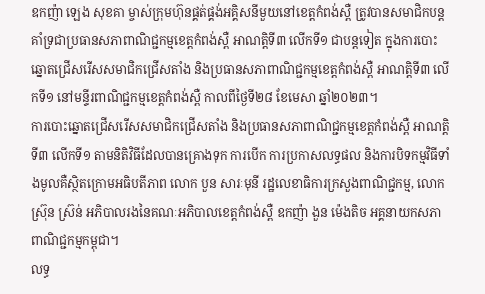ឧកញ៉ា ឡេង សុខគា ម្ចាស់ក្រុមហ៊ុនផ្គត់ផ្គង់អគ្គិសនីមួយនៅខេត្តកំពង់ស្ពឺ ត្រូវបានសមាជិកបន្តគាំទ្រជាប្រធានសភាពាណិជ្ជកម្មខេត្តកំពង់ស្ពឺ អាណត្តិទី៣ លើកទី១ ជាបន្តទៀត ក្នុងការបោះឆ្នោតជ្រើសរើសសមាជិកជ្រើសតាំង និងប្រធានសភាពាណិជ្ជកម្មខេត្តកំពង់ស្ពឺ អាណត្តិទី៣ លើកទី១ នៅមន្ទីរពាណិជ្ជកម្មខេត្តកំពង់ស្ពឺ កាលពីថ្ងៃទី២៨ ខែមេសា ឆ្នាំ២០២៣។
ការបោះឆ្នោតជ្រើសរើសសមាជិកជ្រើសតាំង និងប្រធានសភាពាណិជ្ជកម្មខេត្តកំពង់ស្ពឺ អាណត្តិទី៣ លើកទី១ តាមនិតិវិធីដែលបានគ្រោងទុក ការបើក ការប្រកាសលទ្ធផល និងការបិទកម្មវិធីទាំងមូលគឺស្ថិតក្រោមអធិបតីភាព លោក បួន សារៈមុនី រដ្ឋលេខាធិការក្រសួងពាណិជ្ជកម្ម, លោក ស្រ៊ុន ស្រ៊ន់ អភិបាលរងនៃគណៈអភិបាលខេត្តកំពង់ស្ពឺ ឧកញ៉ា ងួន ម៉េងតិច អគ្គនាយកសភាពាណិជ្ជកម្មកម្ពុជា។
លទ្ធ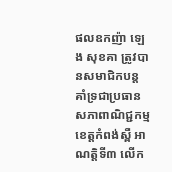ផលឧកញ៉ា ឡេង សុខគា ត្រូវបានសមាជិកបន្តគាំទ្រជាប្រធានសភាពាណិជ្ជកម្មខេត្តកំពង់ស្ពឺ អាណត្តិទី៣ លើក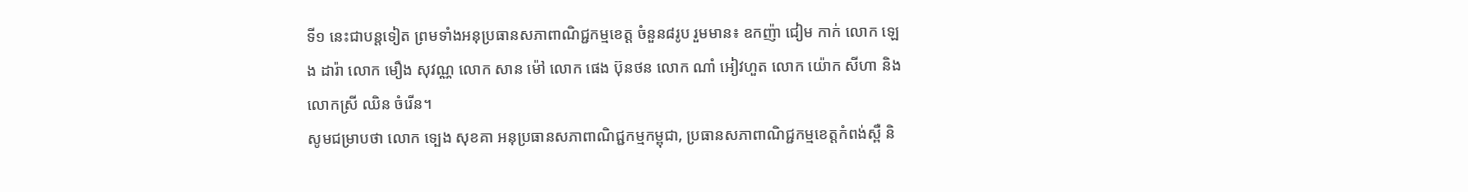ទី១ នេះជាបន្តទៀត ព្រមទាំងអនុប្រធានសភាពាណិជ្ជកម្មខេត្ត ចំនួន៨រូប រួមមាន៖ ឧកញ៉ា ជៀម កាក់ លោក ឡេង ដារ៉ា លោក មឿង សុវណ្ណ លោក សាន ម៉ៅ លោក ផេង ប៊ុនថន លោក ណាំ អៀវហួត លោក យ៉ោក សីហា និងលោកស្រី ឈិន ចំរើន។
សូមជម្រាបថា លោក ទ្បេង សុខគា អនុប្រធានសភាពាណិជ្ជកម្មកម្ពុជា, ប្រធានសភាពាណិជ្ជកម្មខេត្តកំពង់ស្ពឺ និ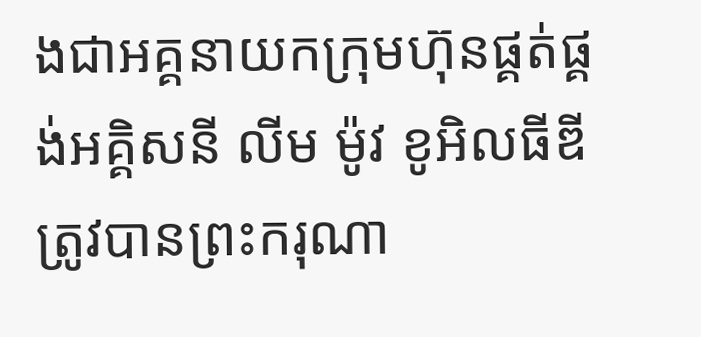ងជាអគ្គនាយកក្រុមហ៊ុនផ្គត់ផ្គង់អគ្គិសនី លីម ម៉ូវ ខូអិលធីឌី ត្រូវបានព្រះករុណា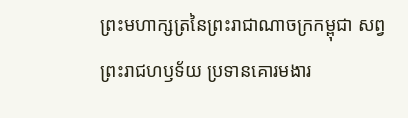ព្រះមហាក្សត្រនៃព្រះរាជាណាចក្រកម្ពុជា សព្វព្រះរាជហឫទ័យ ប្រទានគោរមងារ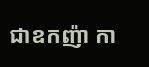ជាឧកញ៉ា កា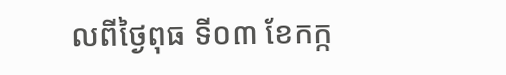លពីថ្ងៃពុធ ទី០៣ ខែកក្ក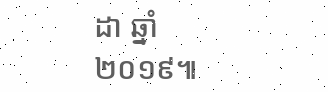ដា ឆ្នាំ២០១៩៕